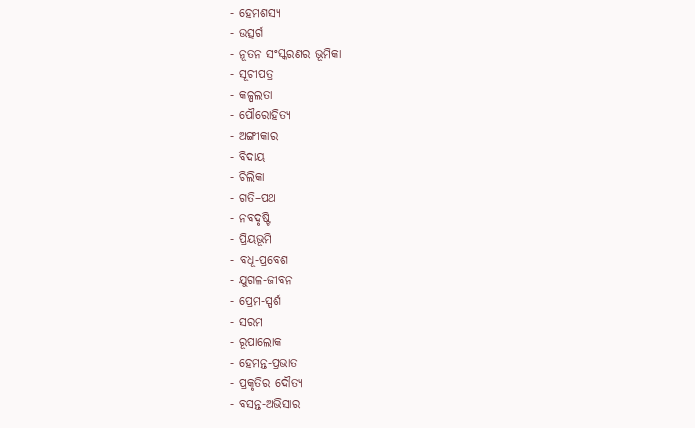- ହେମଶସ୍ୟ
- ଉତ୍ସର୍ଗ
- ନୂତନ ସଂସ୍କରଣର ଭୂମିକା
- ସୂଚୀପତ୍ର
- କଳ୍ପଲତା
- ପୌରୋହିତ୍ୟ
- ଅଙ୍ଗୀକାର
- ବିଦାୟ
- ଚିଲିକା
- ଗତି–ପଥ
- ନବଦୃଷ୍ଟି
- ପ୍ରିୟଭୂମି
- ବଧୂ-ପ୍ରବେଶ
- ଯୁଗଳ-ଜୀବନ
- ପ୍ରେମ-ସ୍ପର୍ଶ
- ସରମ
- ରୂପାଲୋକ
- ହେମନ୍ତ-ପ୍ରଭାତ
- ପ୍ରକୃତିର ଦୌତ୍ୟ
- ବସନ୍ତ-ଅଭିସାର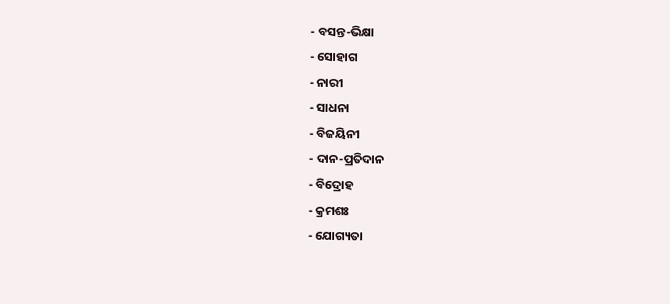- ବସନ୍ତ-ଭିକ୍ଷା
- ସୋହାଗ
- ନାରୀ
- ସାଧନା
- ବିଜୟିନୀ
- ଦାନ-ପ୍ରତିଦାନ
- ବିଦ୍ରୋହ
- କ୍ରମଶଃ
- ଯୋଗ୍ୟତା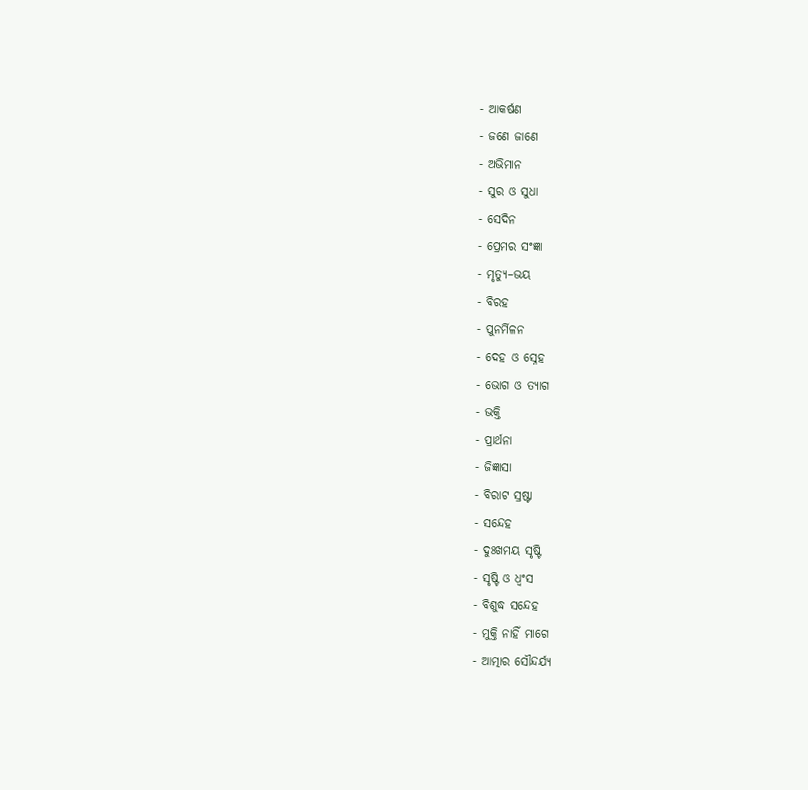- ଆକର୍ଷଣ
- ଜଣେ ଜାଣେ
- ଅଭିମାନ
- ସୁର ଓ ସୁଧା
- ସେଦିନ
- ପ୍ରେମର ସଂଜ୍ଞା
- ମୃତ୍ୟୁ–ଭୟ
- ବିରହ
- ପୁନର୍ମିଳନ
- ଦେହ ଓ ସ୍ନେହ
- ଭୋଗ ଓ ତ୍ୟାଗ
- ଭକ୍ତି
- ପ୍ରାର୍ଥନା
- ଜିଜ୍ଞାସା
- ବିରାଟ ସ୍ରଷ୍ଟା
- ସନ୍ଦେହ
- ଦୁଃଖମୟ ସୃଷ୍ଟି
- ସୃଷ୍ଟି ଓ ଧ୍ଵଂସ
- ବିଶୁଦ୍ଧ ସନ୍ଦେହ
- ମୁକ୍ତି ନାହିଁ ମାଗେ
- ଆତ୍ମାର ସୌନ୍ଦର୍ଯ୍ୟ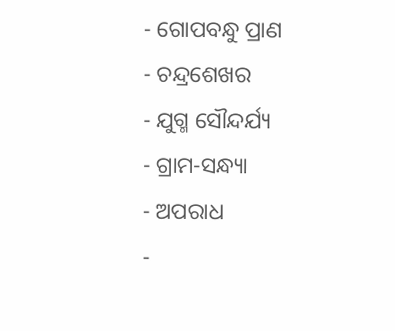- ଗୋପବନ୍ଧୁ ପ୍ରାଣ
- ଚନ୍ଦ୍ରଶେଖର
- ଯୁଗ୍ମ ସୌନ୍ଦର୍ଯ୍ୟ
- ଗ୍ରାମ-ସନ୍ଧ୍ୟା
- ଅପରାଧ
-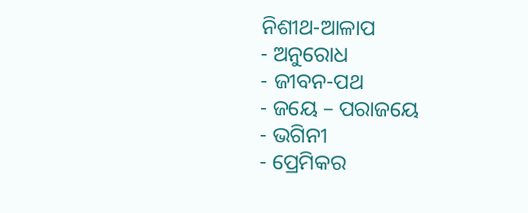ନିଶୀଥ-ଆଳାପ
- ଅନୁରୋଧ
- ଜୀବନ-ପଥ
- ଜୟେ – ପରାଜୟେ
- ଭଗିନୀ
- ପ୍ରେମିକର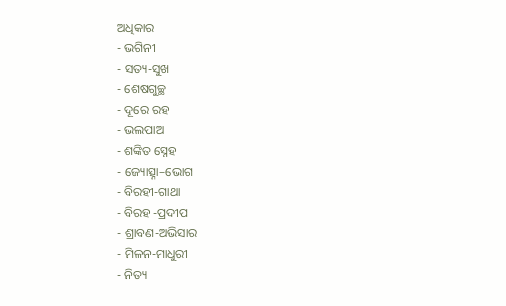ଅଧିକାର
- ଭଗିନୀ
- ସତ୍ୟ-ସୁଖ
- ଶେଷଗୁଚ୍ଛ
- ଦୂରେ ରହ
- ଭଲପାଅ
- ଶଙ୍କିତ ସ୍ନେହ
- ଜ୍ୟୋତ୍ସ୍ନା–ଭୋଗ
- ବିରହୀ-ଗାଥା
- ବିରହ -ପ୍ରଦୀପ
- ଶ୍ରାବଣ-ଅଭିସାର
- ମିଳନ-ମାଧୁରୀ
- ନିତ୍ୟ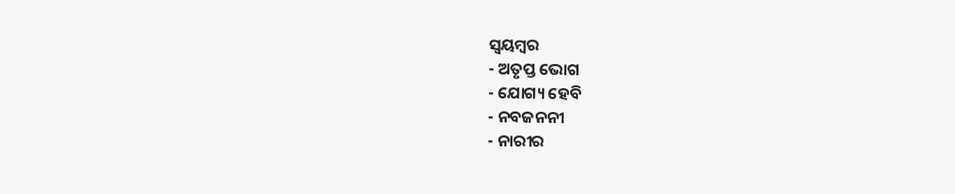ସ୍ଵୟମ୍ବର
- ଅତୃପ୍ତ ଭୋଗ
- ଯୋଗ୍ୟ ହେବି
- ନବଜନନୀ
- ନାରୀର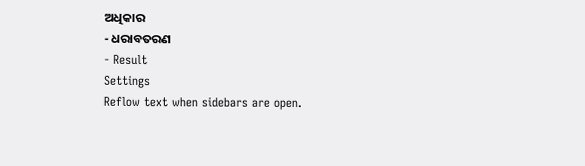ଅଧିକାର
- ଧରାବତରଣ
- Result
Settings
Reflow text when sidebars are open.